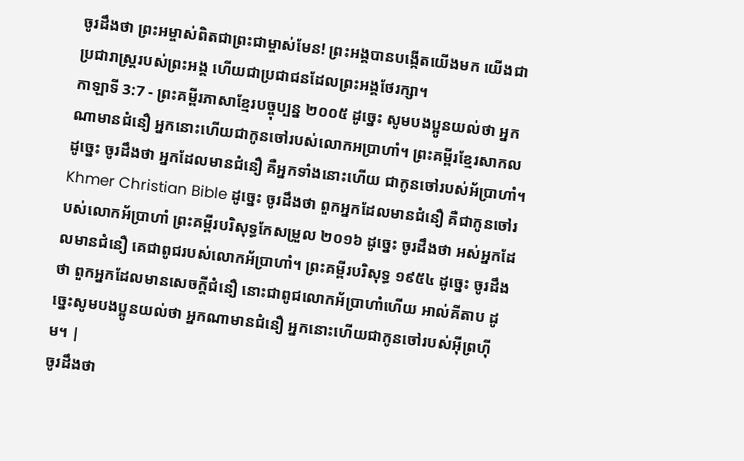ចូរដឹងថា ព្រះអម្ចាស់ពិតជាព្រះជាម្ចាស់មែន! ព្រះអង្គបានបង្កើតយើងមក យើងជាប្រជារាស្ដ្ររបស់ព្រះអង្គ ហើយជាប្រជាជនដែលព្រះអង្គថែរក្សា។
កាឡាទី 3:7 - ព្រះគម្ពីរភាសាខ្មែរបច្ចុប្បន្ន ២០០៥ ដូច្នេះ សូមបងប្អូនយល់ថា អ្នកណាមានជំនឿ អ្នកនោះហើយជាកូនចៅរបស់លោកអប្រាហាំ។ ព្រះគម្ពីរខ្មែរសាកល ដូច្នេះ ចូរដឹងថា អ្នកដែលមានជំនឿ គឺអ្នកទាំងនោះហើយ ជាកូនចៅរបស់អ័ប្រាហាំ។ Khmer Christian Bible ដូច្នេះ ចូរដឹងថា ពួកអ្នកដែលមានជំនឿ គឺជាកូនចៅរបស់លោកអ័ប្រាហាំ ព្រះគម្ពីរបរិសុទ្ធកែសម្រួល ២០១៦ ដូច្នេះ ចូរដឹងថា អស់អ្នកដែលមានជំនឿ គេជាពូជរបស់លោកអ័ប្រាហាំ។ ព្រះគម្ពីរបរិសុទ្ធ ១៩៥៤ ដូច្នេះ ចូរដឹងថា ពួកអ្នកដែលមានសេចក្ដីជំនឿ នោះជាពូជលោកអ័ប្រាហាំហើយ អាល់គីតាប ដូច្នេះសូមបងប្អូនយល់ថា អ្នកណាមានជំនឿ អ្នកនោះហើយជាកូនចៅរបស់អ៊ីព្រហ៊ីម។ |
ចូរដឹងថា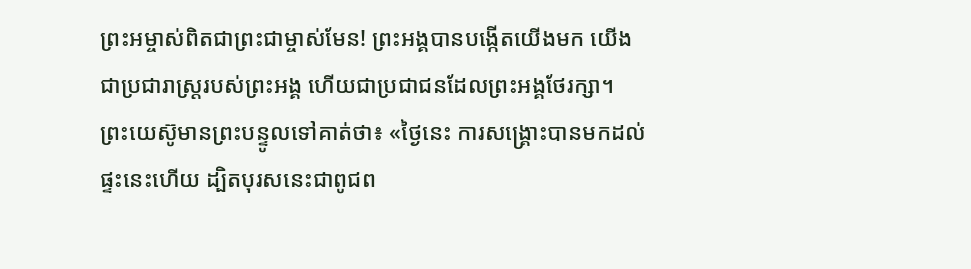ព្រះអម្ចាស់ពិតជាព្រះជាម្ចាស់មែន! ព្រះអង្គបានបង្កើតយើងមក យើងជាប្រជារាស្ដ្ររបស់ព្រះអង្គ ហើយជាប្រជាជនដែលព្រះអង្គថែរក្សា។
ព្រះយេស៊ូមានព្រះបន្ទូលទៅគាត់ថា៖ «ថ្ងៃនេះ ការសង្គ្រោះបានមកដល់ផ្ទះនេះហើយ ដ្បិតបុរសនេះជាពូជព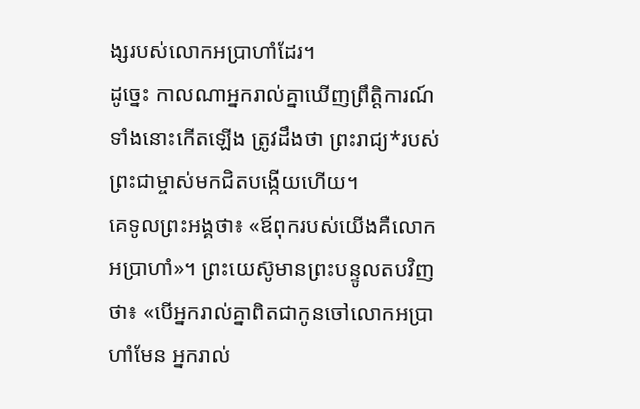ង្សរបស់លោកអប្រាហាំដែរ។
ដូច្នេះ កាលណាអ្នករាល់គ្នាឃើញព្រឹត្តិការណ៍ទាំងនោះកើតឡើង ត្រូវដឹងថា ព្រះរាជ្យ*របស់ព្រះជាម្ចាស់មកជិតបង្កើយហើយ។
គេទូលព្រះអង្គថា៖ «ឪពុករបស់យើងគឺលោកអប្រាហាំ»។ ព្រះយេស៊ូមានព្រះបន្ទូលតបវិញថា៖ «បើអ្នករាល់គ្នាពិតជាកូនចៅលោកអប្រាហាំមែន អ្នករាល់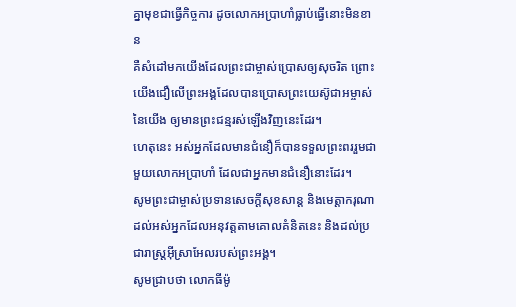គ្នាមុខជាធ្វើកិច្ចការ ដូចលោកអប្រាហាំធ្លាប់ធ្វើនោះមិនខាន
គឺសំដៅមកយើងដែលព្រះជាម្ចាស់ប្រោសឲ្យសុចរិត ព្រោះយើងជឿលើព្រះអង្គដែលបានប្រោសព្រះយេស៊ូជាអម្ចាស់នៃយើង ឲ្យមានព្រះជន្មរស់ឡើងវិញនេះដែរ។
ហេតុនេះ អស់អ្នកដែលមានជំនឿក៏បានទទួលព្រះពររួមជាមួយលោកអប្រាហាំ ដែលជាអ្នកមានជំនឿនោះដែរ។
សូមព្រះជាម្ចាស់ប្រទានសេចក្ដីសុខសាន្ត និងមេត្តាករុណាដល់អស់អ្នកដែលអនុវត្តតាមគោលគំនិតនេះ និងដល់ប្រជារាស្ត្រអ៊ីស្រាអែលរបស់ព្រះអង្គ។
សូមជ្រាបថា លោកធីម៉ូ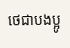ថេជាបងប្អូ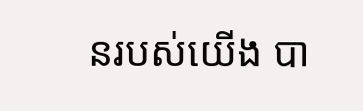នរបស់យើង បា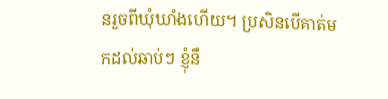នរួចពីឃុំឃាំងហើយ។ ប្រសិនបើគាត់មកដល់ឆាប់ៗ ខ្ញុំនឹ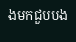ងមកជួបបង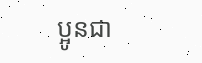ប្អូនជា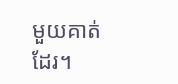មួយគាត់ដែរ។